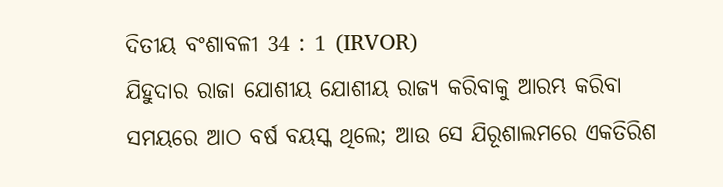ଦିତୀୟ ବଂଶାବଳୀ 34 : 1 (IRVOR)
ଯିହୁଦାର ରାଜା ଯୋଶୀୟ ଯୋଶୀୟ ରାଜ୍ୟ କରିବାକୁ ଆରମ୍ଭ କରିବା ସମୟରେ ଆଠ ବର୍ଷ ବୟସ୍କ ଥିଲେ; ଆଉ ସେ ଯିରୂଶାଲମରେ ଏକତିରିଶ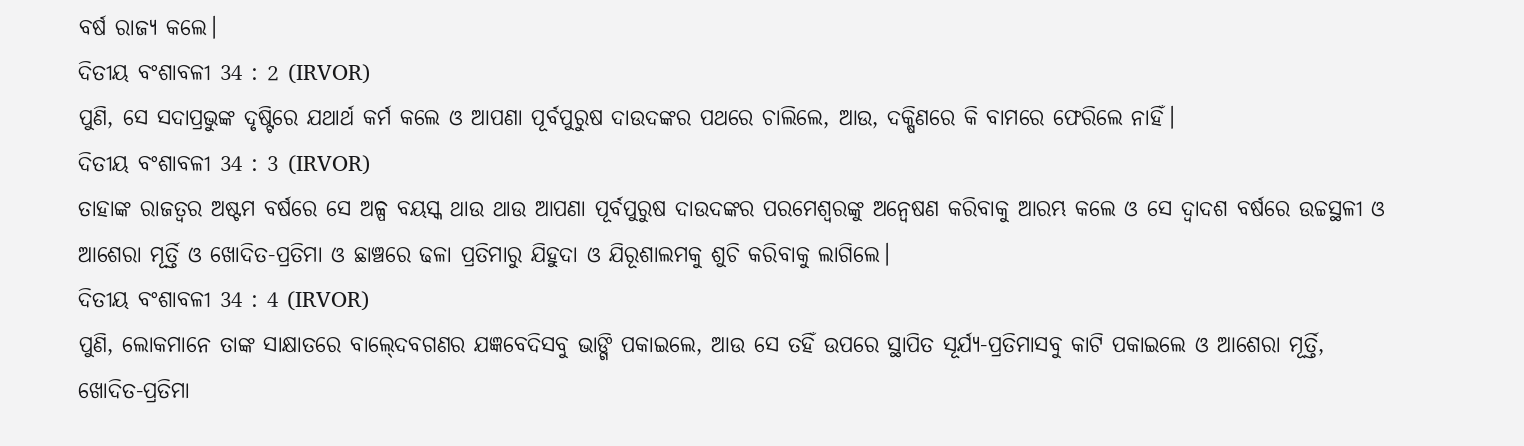ବର୍ଷ ରାଜ୍ୟ କଲେ।
ଦିତୀୟ ବଂଶାବଳୀ 34 : 2 (IRVOR)
ପୁଣି, ସେ ସଦାପ୍ରଭୁଙ୍କ ଦୃଷ୍ଟିରେ ଯଥାର୍ଥ କର୍ମ କଲେ ଓ ଆପଣା ପୂର୍ବପୁରୁଷ ଦାଉଦଙ୍କର ପଥରେ ଚାଲିଲେ, ଆଉ, ଦକ୍ଷିଣରେ କି ବାମରେ ଫେରିଲେ ନାହିଁ।
ଦିତୀୟ ବଂଶାବଳୀ 34 : 3 (IRVOR)
ତାହାଙ୍କ ରାଜତ୍ଵର ଅଷ୍ଟମ ବର୍ଷରେ ସେ ଅଳ୍ପ ବୟସ୍କ ଥାଉ ଥାଉ ଆପଣା ପୂର୍ବପୁରୁଷ ଦାଉଦଙ୍କର ପରମେଶ୍ୱରଙ୍କୁ ଅନ୍ୱେଷଣ କରିବାକୁ ଆରମ୍ଭ କଲେ ଓ ସେ ଦ୍ୱାଦଶ ବର୍ଷରେ ଉଚ୍ଚସ୍ଥଳୀ ଓ ଆଶେରା ମୂର୍ତ୍ତି ଓ ଖୋଦିତ-ପ୍ରତିମା ଓ ଛାଞ୍ଚରେ ଢଳା ପ୍ରତିମାରୁ ଯିହୁଦା ଓ ଯିରୂଶାଲମକୁ ଶୁଚି କରିବାକୁ ଲାଗିଲେ।
ଦିତୀୟ ବଂଶାବଳୀ 34 : 4 (IRVOR)
ପୁଣି, ଲୋକମାନେ ତାଙ୍କ ସାକ୍ଷାତରେ ବାଲ୍‍ଦେବଗଣର ଯଜ୍ଞବେଦିସବୁ ଭାଙ୍ଗି ପକାଇଲେ, ଆଉ ସେ ତହିଁ ଉପରେ ସ୍ଥାପିତ ସୂର୍ଯ୍ୟ-ପ୍ରତିମାସବୁ କାଟି ପକାଇଲେ ଓ ଆଶେରା ମୂର୍ତ୍ତି, ଖୋଦିତ-ପ୍ରତିମା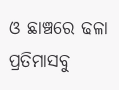ଓ ଛାଞ୍ଚରେ ଢଳା ପ୍ରତିମାସବୁ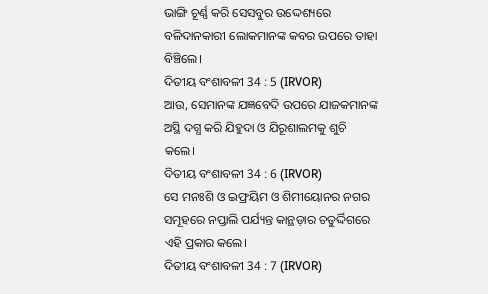ଭାଙ୍ଗି ଚୂର୍ଣ୍ଣ କରି ସେସବୁର ଉଦ୍ଦେଶ୍ୟରେ ବଳିଦାନକାରୀ ଲୋକମାନଙ୍କ କବର ଉପରେ ତାହା ବିଞ୍ଚିଲେ।
ଦିତୀୟ ବଂଶାବଳୀ 34 : 5 (IRVOR)
ଆଉ, ସେମାନଙ୍କ ଯଜ୍ଞବେଦି ଉପରେ ଯାଜକମାନଙ୍କ ଅସ୍ଥି ଦଗ୍ଧ କରି ଯିହୁଦା ଓ ଯିରୂଶାଲମକୁ ଶୁଚି କଲେ।
ଦିତୀୟ ବଂଶାବଳୀ 34 : 6 (IRVOR)
ସେ ମନଃଶି ଓ ଇଫ୍ରୟିମ ଓ ଶିମୀୟୋନର ନଗର ସମୂହରେ ନପ୍ତାଲି ପର୍ଯ୍ୟନ୍ତ କାନ୍ଥଡ଼ାର ଚତୁର୍ଦ୍ଦିଗରେ ଏହି ପ୍ରକାର କଲେ।
ଦିତୀୟ ବଂଶାବଳୀ 34 : 7 (IRVOR)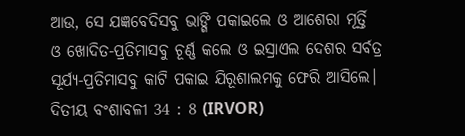ଆଉ, ସେ ଯଜ୍ଞବେଦିସବୁ ଭାଙ୍ଗି ପକାଇଲେ ଓ ଆଶେରା ମୂର୍ତ୍ତି ଓ ଖୋଦିତ-ପ୍ରତିମାସବୁ ଚୂର୍ଣ୍ଣ କଲେ ଓ ଇସ୍ରାଏଲ ଦେଶର ସର୍ବତ୍ର ସୂର୍ଯ୍ୟ-ପ୍ରତିମାସବୁ କାଟି ପକାଇ ଯିରୂଶାଲମକୁ ଫେରି ଆସିଲେ।
ଦିତୀୟ ବଂଶାବଳୀ 34 : 8 (IRVOR)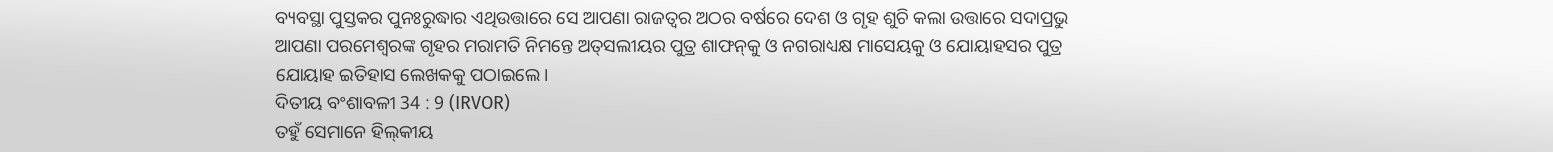ବ୍ୟବସ୍ଥା ପୁସ୍ତକର ପୁନଃରୁଦ୍ଧାର ଏଥିଉତ୍ତାରେ ସେ ଆପଣା ରାଜତ୍ଵର ଅଠର ବର୍ଷରେ ଦେଶ ଓ ଗୃହ ଶୁଚି କଲା ଉତ୍ତାରେ ସଦାପ୍ରଭୁ ଆପଣା ପରମେଶ୍ୱରଙ୍କ ଗୃହର ମରାମତି ନିମନ୍ତେ ଅତ୍‍ସଲୀୟର ପୁତ୍ର ଶାଫନ୍‍କୁ ଓ ନଗରାଧ୍ୟକ୍ଷ ମାସେୟକୁ ଓ ଯୋୟାହସର ପୁତ୍ର ଯୋୟାହ ଇତିହାସ ଲେଖକକୁ ପଠାଇଲେ।
ଦିତୀୟ ବଂଶାବଳୀ 34 : 9 (IRVOR)
ତହୁଁ ସେମାନେ ହିଲ୍‍କୀୟ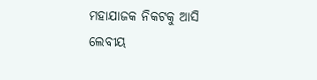ମହାଯାଜକ ନିକଟକୁ ଆସି ଲେବୀୟ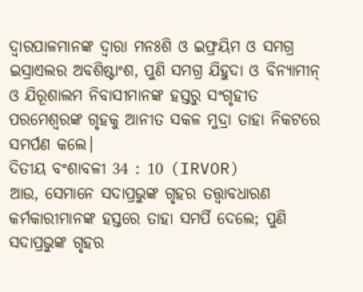ଦ୍ୱାରପାଳମାନଙ୍କ ଦ୍ୱାରା ମନଃଶି ଓ ଇଫ୍ରୟିମ ଓ ସମଗ୍ର ଇସ୍ରାଏଲର ଅବଶିଷ୍ଟାଂଶ, ପୁଣି ସମଗ୍ର ଯିହୁଦା ଓ ବିନ୍ୟାମୀନ୍ ଓ ଯିରୂଶାଲମ ନିବାସୀମାନଙ୍କ ହସ୍ତରୁ ସଂଗୃହୀତ ପରମେଶ୍ୱରଙ୍କ ଗୃହକୁ ଆନୀତ ସକଳ ମୁଦ୍ରା ତାହା ନିକଟରେ ସମର୍ପଣ କଲେ।
ଦିତୀୟ ବଂଶାବଳୀ 34 : 10 (IRVOR)
ଆଉ, ସେମାନେ ସଦାପ୍ରଭୁଙ୍କ ଗୃହର ତତ୍ତ୍ୱାବଧାରଣ କର୍ମକାରୀମାନଙ୍କ ହସ୍ତରେ ତାହା ସମର୍ପି ଦେଲେ; ପୁଣି ସଦାପ୍ରଭୁଙ୍କ ଗୃହର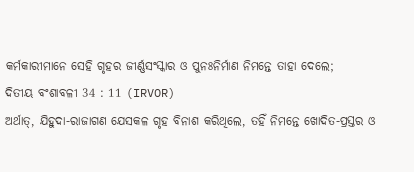କର୍ମକାରୀମାନେ ସେହି ଗୃହର ଜୀର୍ଣ୍ଣସଂସ୍କାର ଓ ପୁନଃନିର୍ମାଣ ନିମନ୍ତେ ତାହା ଦେଲେ;
ଦିତୀୟ ବଂଶାବଳୀ 34 : 11 (IRVOR)
ଅର୍ଥାତ୍‍, ଯିହୁଦା-ରାଜାଗଣ ଯେସକଳ ଗୃହ ବିନାଶ କରିଥିଲେ, ତହିଁ ନିମନ୍ତେ ଖୋଦିତ-ପ୍ରସ୍ତର ଓ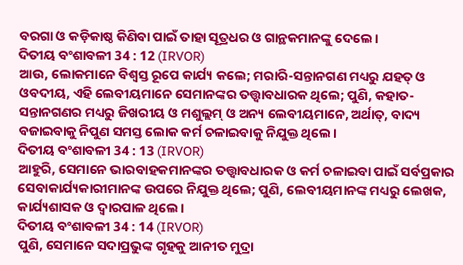ବରଗା ଓ କଡ଼ିକାଷ୍ଠ କିଣିବା ପାଇଁ ତାହା ସୂତ୍ରଧର ଓ ଗାନ୍ଥକମାନଙ୍କୁ ଦେଲେ।
ଦିତୀୟ ବଂଶାବଳୀ 34 : 12 (IRVOR)
ଆଉ, ଲୋକମାନେ ବିଶ୍ୱସ୍ତ ରୂପେ କାର୍ଯ୍ୟ କଲେ; ମରାରି-ସନ୍ତାନଗଣ ମଧ୍ୟରୁ ଯହତ୍‍ ଓ ଓବଦୀୟ, ଏହି ଲେବୀୟମାନେ ସେମାନଙ୍କର ତତ୍ତ୍ୱାବଧାରକ ଥିଲେ; ପୁଣି, କହାତ-ସନ୍ତାନଗଣର ମଧ୍ୟରୁ ଜିଖରୀୟ ଓ ମଶୁଲ୍ଲମ୍‍ ଓ ଅନ୍ୟ ଲେବୀୟମାନେ, ଅର୍ଥାତ୍‍, ବାଦ୍ୟ ବଜାଇବାକୁ ନିପୁଣ ସମସ୍ତ ଲୋକ କର୍ମ ଚଳାଇବାକୁ ନିଯୁକ୍ତ ଥିଲେ।
ଦିତୀୟ ବଂଶାବଳୀ 34 : 13 (IRVOR)
ଆହୁରି, ସେମାନେ ଭାରବାହକମାନଙ୍କର ତତ୍ତ୍ୱାବଧାରକ ଓ କର୍ମ ଚଳାଇବା ପାଇଁ ସର୍ବପ୍ରକାର ସେବାକାର୍ଯ୍ୟକାରୀମାନଙ୍କ ଉପରେ ନିଯୁକ୍ତ ଥିଲେ; ପୁଣି, ଲେବୀୟମାନଙ୍କ ମଧ୍ୟରୁ ଲେଖକ, କାର୍ଯ୍ୟଶାସକ ଓ ଦ୍ୱାରପାଳ ଥିଲେ।
ଦିତୀୟ ବଂଶାବଳୀ 34 : 14 (IRVOR)
ପୁଣି, ସେମାନେ ସଦାପ୍ରଭୁଙ୍କ ଗୃହକୁ ଆନୀତ ମୁଦ୍ରା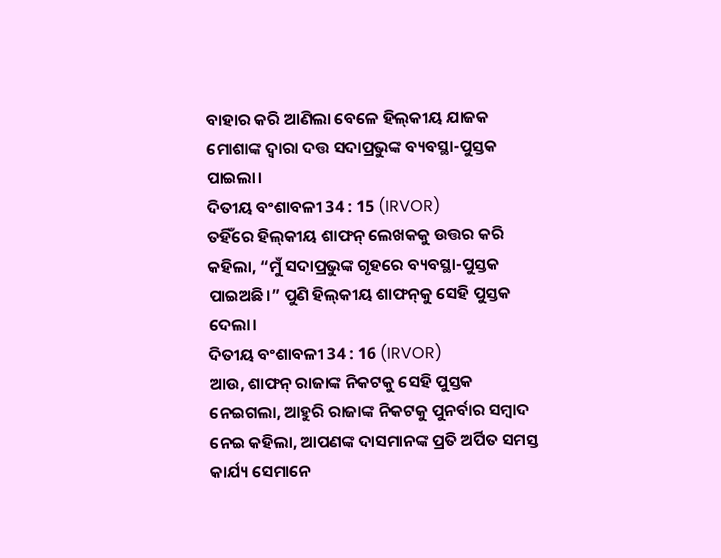ବାହାର କରି ଆଣିଲା ବେଳେ ହିଲ୍‍କୀୟ ଯାଜକ ମୋଶାଙ୍କ ଦ୍ୱାରା ଦତ୍ତ ସଦାପ୍ରଭୁଙ୍କ ବ୍ୟବସ୍ଥା-ପୁସ୍ତକ ପାଇଲା।
ଦିତୀୟ ବଂଶାବଳୀ 34 : 15 (IRVOR)
ତହିଁରେ ହିଲ୍‍କୀୟ ଶାଫନ୍‍ ଲେଖକକୁ ଉତ୍ତର କରି କହିଲା, “ମୁଁ ସଦାପ୍ରଭୁଙ୍କ ଗୃହରେ ବ୍ୟବସ୍ଥା-ପୁସ୍ତକ ପାଇଅଛି।” ପୁଣି ହିଲ୍‍କୀୟ ଶାଫନ୍‍କୁ ସେହି ପୁସ୍ତକ ଦେଲା।
ଦିତୀୟ ବଂଶାବଳୀ 34 : 16 (IRVOR)
ଆଉ, ଶାଫନ୍‍ ରାଜାଙ୍କ ନିକଟକୁ ସେହି ପୁସ୍ତକ ନେଇଗଲା, ଆହୁରି ରାଜାଙ୍କ ନିକଟକୁ ପୁନର୍ବାର ସମ୍ବାଦ ନେଇ କହିଲା, ଆପଣଙ୍କ ଦାସମାନଙ୍କ ପ୍ରତି ଅର୍ପିତ ସମସ୍ତ କାର୍ଯ୍ୟ ସେମାନେ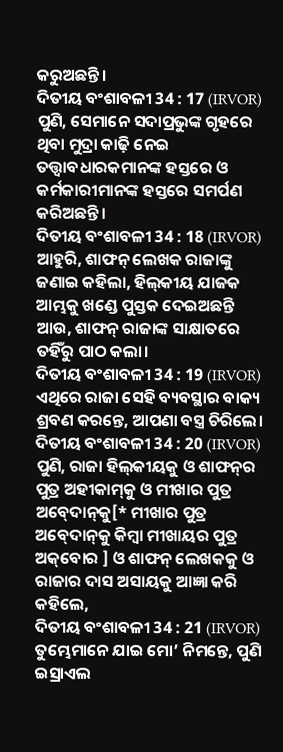କରୁଅଛନ୍ତି।
ଦିତୀୟ ବଂଶାବଳୀ 34 : 17 (IRVOR)
ପୁଣି, ସେମାନେ ସଦାପ୍ରଭୁଙ୍କ ଗୃହରେ ଥିବା ମୁଦ୍ରା କାଢ଼ି ନେଇ ତତ୍ତ୍ୱାବଧାରକମାନଙ୍କ ହସ୍ତରେ ଓ କର୍ମକାରୀମାନଙ୍କ ହସ୍ତରେ ସମର୍ପଣ କରିଅଛନ୍ତି।
ଦିତୀୟ ବଂଶାବଳୀ 34 : 18 (IRVOR)
ଆହୁରି, ଶାଫନ୍‍ ଲେଖକ ରାଜାଙ୍କୁ ଜଣାଇ କହିଲା, ହିଲ୍‍କୀୟ ଯାଜକ ଆମ୍ଭକୁ ଖଣ୍ଡେ ପୁସ୍ତକ ଦେଇଅଛନ୍ତି ଆଉ, ଶାଫନ୍‍ ରାଜାଙ୍କ ସାକ୍ଷାତରେ ତହିଁରୁ ପାଠ କଲା।
ଦିତୀୟ ବଂଶାବଳୀ 34 : 19 (IRVOR)
ଏଥିରେ ରାଜା ସେହି ବ୍ୟବସ୍ଥାର ବାକ୍ୟ ଶ୍ରବଣ କରନ୍ତେ, ଆପଣା ବସ୍ତ୍ର ଚିରିଲେ।
ଦିତୀୟ ବଂଶାବଳୀ 34 : 20 (IRVOR)
ପୁଣି, ରାଜା ହିଲ୍‍କୀୟକୁ ଓ ଶାଫନ୍‍ର ପୁତ୍ର ଅହୀକାମ୍‍କୁ ଓ ମୀଖାର ପୁତ୍ର ଅବ୍‍ଦୋନ୍‍କୁ[* ମୀଖାର ପୁତ୍ର ଅବ୍‍ଦୋନ୍‍କୁ କିମ୍ବା ମୀଖାୟର ପୁତ୍ର ଅକ୍‍‌‌ବୋର ] ଓ ଶାଫନ୍‍ ଲେଖକକୁ ଓ ରାଜାର ଦାସ ଅସାୟକୁ ଆଜ୍ଞା କରି କହିଲେ,
ଦିତୀୟ ବଂଶାବଳୀ 34 : 21 (IRVOR)
ତୁମ୍ଭେମାନେ ଯାଇ ମୋ’ ନିମନ୍ତେ, ପୁଣି ଇସ୍ରାଏଲ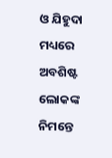ଓ ଯିହୁଦା ମଧ୍ୟରେ ଅବଶିଷ୍ଟ ଲୋକଙ୍କ ନିମନ୍ତେ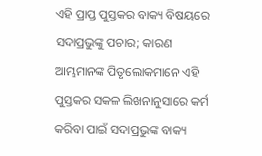ଏହି ପ୍ରାପ୍ତ ପୁସ୍ତକର ବାକ୍ୟ ବିଷୟରେ ସଦାପ୍ରଭୁଙ୍କୁ ପଚାର; କାରଣ ଆମ୍ଭମାନଙ୍କ ପିତୃଲୋକମାନେ ଏହି ପୁସ୍ତକର ସକଳ ଲିଖନାନୁସାରେ କର୍ମ କରିବା ପାଇଁ ସଦାପ୍ରଭୁଙ୍କ ବାକ୍ୟ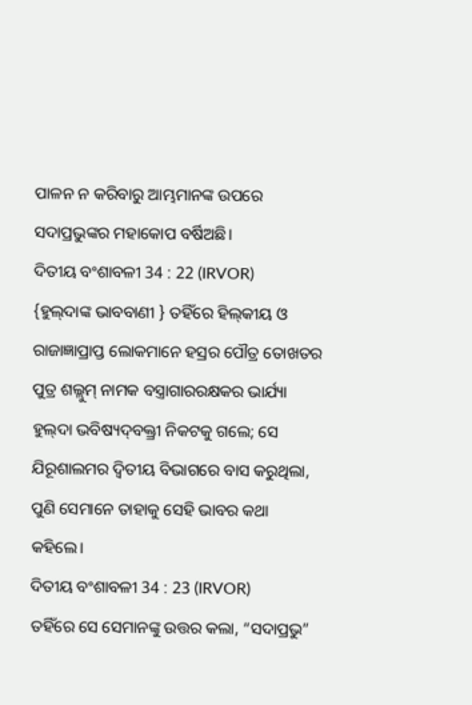ପାଳନ ନ କରିବାରୁ ଆମ୍ଭମାନଙ୍କ ଉପରେ ସଦାପ୍ରଭୁଙ୍କର ମହାକୋପ ବର୍ଷିଅଛି।
ଦିତୀୟ ବଂଶାବଳୀ 34 : 22 (IRVOR)
{ହୁଲ୍‍ଦାଙ୍କ ଭାବବାଣୀ } ତହିଁରେ ହିଲ୍‍କୀୟ ଓ ରାଜାଜ୍ଞାପ୍ରାପ୍ତ ଲୋକମାନେ ହସ୍ରର ପୌତ୍ର ତୋଖତର ପୁତ୍ର ଶଲ୍ଲୁମ୍‍ ନାମକ ବସ୍ତ୍ରାଗାରରକ୍ଷକର ଭାର୍ଯ୍ୟା ହୁଲ୍‍ଦା ଭବିଷ୍ୟଦ୍‍ବକ୍ତ୍ରୀ ନିକଟକୁ ଗଲେ; ସେ ଯିରୂଶାଲମର ଦ୍ୱିତୀୟ ବିଭାଗରେ ବାସ କରୁଥିଲା, ପୁଣି ସେମାନେ ତାହାକୁ ସେହି ଭାବର କଥା କହିଲେ।
ଦିତୀୟ ବଂଶାବଳୀ 34 : 23 (IRVOR)
ତହିଁରେ ସେ ସେମାନଙ୍କୁ ଉତ୍ତର କଲା, “ସଦାପ୍ରଭୁ”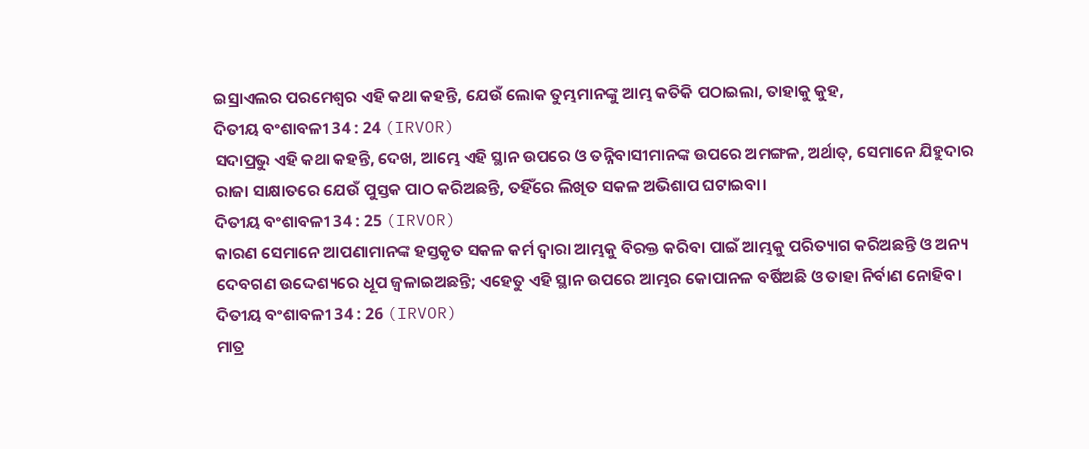ଇସ୍ରାଏଲର ପରମେଶ୍ୱର ଏହି କଥା କହନ୍ତି, ଯେଉଁ ଲୋକ ତୁମ୍ଭମାନଙ୍କୁ ଆମ୍ଭ କତିକି ପଠାଇଲା, ତାହାକୁ କୁହ,
ଦିତୀୟ ବଂଶାବଳୀ 34 : 24 (IRVOR)
ସଦାପ୍ରଭୁ ଏହି କଥା କହନ୍ତି, ଦେଖ, ଆମ୍ଭେ ଏହି ସ୍ଥାନ ଉପରେ ଓ ତନ୍ନିବାସୀମାନଙ୍କ ଉପରେ ଅମଙ୍ଗଳ, ଅର୍ଥାତ୍‍, ସେମାନେ ଯିହୁଦାର ରାଜା ସାକ୍ଷାତରେ ଯେଉଁ ପୁସ୍ତକ ପାଠ କରିଅଛନ୍ତି, ତହିଁରେ ଲିଖିତ ସକଳ ଅଭିଶାପ ଘଟାଇବା।
ଦିତୀୟ ବଂଶାବଳୀ 34 : 25 (IRVOR)
କାରଣ ସେମାନେ ଆପଣାମାନଙ୍କ ହସ୍ତକୃତ ସକଳ କର୍ମ ଦ୍ୱାରା ଆମ୍ଭକୁ ବିରକ୍ତ କରିବା ପାଇଁ ଆମ୍ଭକୁ ପରିତ୍ୟାଗ କରିଅଛନ୍ତି ଓ ଅନ୍ୟ ଦେବଗଣ ଉଦ୍ଦେଶ୍ୟରେ ଧୂପ ଜ୍ୱଳାଇଅଛନ୍ତି; ଏହେତୁ ଏହି ସ୍ଥାନ ଉପରେ ଆମ୍ଭର କୋପାନଳ ବର୍ଷିଅଛି ଓ ତାହା ନିର୍ବାଣ ନୋହିବ।
ଦିତୀୟ ବଂଶାବଳୀ 34 : 26 (IRVOR)
ମାତ୍ର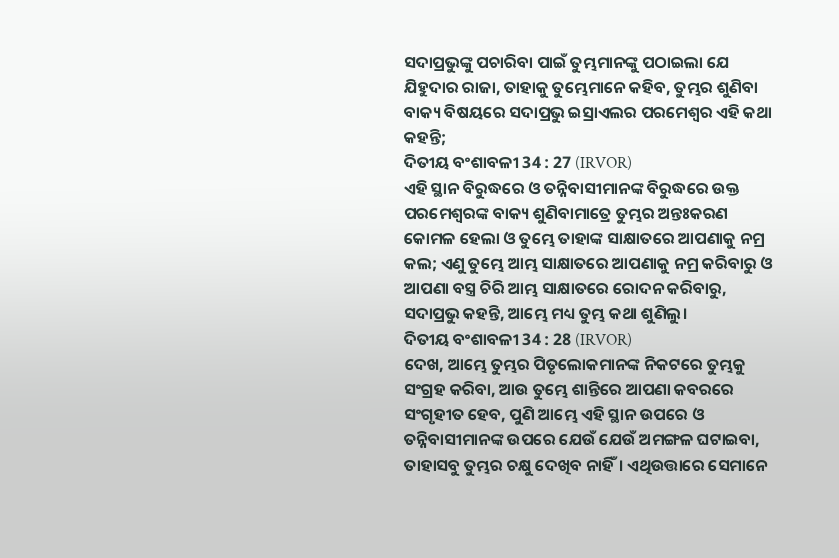ସଦାପ୍ରଭୁଙ୍କୁ ପଚାରିବା ପାଇଁ ତୁମ୍ଭମାନଙ୍କୁ ପଠାଇଲା ଯେ ଯିହୁଦାର ରାଜା, ତାହାକୁ ତୁମ୍ଭେମାନେ କହିବ, ତୁମ୍ଭର ଶୁଣିବା ବାକ୍ୟ ବିଷୟରେ ସଦାପ୍ରଭୁ ଇସ୍ରାଏଲର ପରମେଶ୍ୱର ଏହି କଥା କହନ୍ତି;
ଦିତୀୟ ବଂଶାବଳୀ 34 : 27 (IRVOR)
ଏହି ସ୍ଥାନ ବିରୁଦ୍ଧରେ ଓ ତନ୍ନିବାସୀମାନଙ୍କ ବିରୁଦ୍ଧରେ ଉକ୍ତ ପରମେଶ୍ୱରଙ୍କ ବାକ୍ୟ ଶୁଣିବାମାତ୍ରେ ତୁମ୍ଭର ଅନ୍ତଃକରଣ କୋମଳ ହେଲା ଓ ତୁମ୍ଭେ ତାହାଙ୍କ ସାକ୍ଷାତରେ ଆପଣାକୁ ନମ୍ର କଲ; ଏଣୁ ତୁମ୍ଭେ ଆମ୍ଭ ସାକ୍ଷାତରେ ଆପଣାକୁ ନମ୍ର କରିବାରୁ ଓ ଆପଣା ବସ୍ତ୍ର ଚିରି ଆମ୍ଭ ସାକ୍ଷାତରେ ରୋଦନ କରିବାରୁ, ସଦାପ୍ରଭୁ କହନ୍ତି, ଆମ୍ଭେ ମଧ୍ୟ ତୁମ୍ଭ କଥା ଶୁଣିଲୁ।
ଦିତୀୟ ବଂଶାବଳୀ 34 : 28 (IRVOR)
ଦେଖ, ଆମ୍ଭେ ତୁମ୍ଭର ପିତୃଲୋକମାନଙ୍କ ନିକଟରେ ତୁମ୍ଭକୁ ସଂଗ୍ରହ କରିବା, ଆଉ ତୁମ୍ଭେ ଶାନ୍ତିରେ ଆପଣା କବରରେ ସଂଗୃହୀତ ହେବ, ପୁଣି ଆମ୍ଭେ ଏହି ସ୍ଥାନ ଉପରେ ଓ ତନ୍ନିବାସୀମାନଙ୍କ ଉପରେ ଯେଉଁ ଯେଉଁ ଅମଙ୍ଗଳ ଘଟାଇବା, ତାହାସବୁ ତୁମ୍ଭର ଚକ୍ଷୁ ଦେଖିବ ନାହିଁ। ଏଥିଉତ୍ତାରେ ସେମାନେ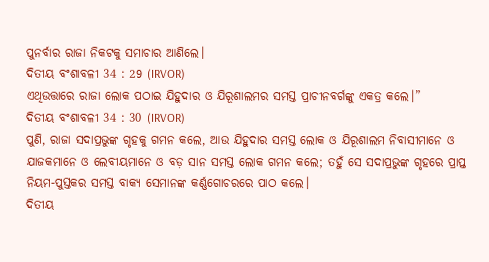ପୁନର୍ବାର ରାଜା ନିକଟକୁ ସମାଚାର ଆଣିଲେ।
ଦିତୀୟ ବଂଶାବଳୀ 34 : 29 (IRVOR)
ଏଥିଉତ୍ତାରେ ରାଜା ଲୋକ ପଠାଇ ଯିହୁଦାର ଓ ଯିରୂଶାଲମର ସମସ୍ତ ପ୍ରାଚୀନବର୍ଗଙ୍କୁ ଏକତ୍ର କଲେ।”
ଦିତୀୟ ବଂଶାବଳୀ 34 : 30 (IRVOR)
ପୁଣି, ରାଜା ସଦାପ୍ରଭୁଙ୍କ ଗୃହକୁ ଗମନ କଲେ, ଆଉ ଯିହୁଦାର ସମସ୍ତ ଲୋକ ଓ ଯିରୂଶାଲମ ନିବାସୀମାନେ ଓ ଯାଜକମାନେ ଓ ଲେବୀୟମାନେ ଓ ବଡ଼ ସାନ ସମସ୍ତ ଲୋକ ଗମନ କଲେ; ତହୁଁ ସେ ସଦାପ୍ରଭୁଙ୍କ ଗୃହରେ ପ୍ରାପ୍ତ ନିୟମ-ପୁସ୍ତକର ସମସ୍ତ ବାକ୍ୟ ସେମାନଙ୍କ କର୍ଣ୍ଣଗୋଚରରେ ପାଠ କଲେ।
ଦିତୀୟ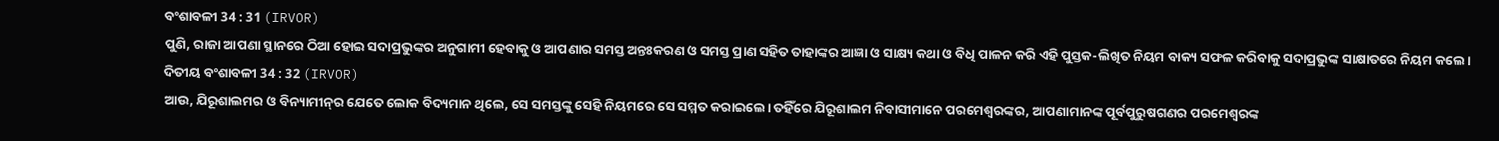ବଂଶାବଳୀ 34 : 31 (IRVOR)
ପୁଣି, ରାଜା ଆପଣା ସ୍ଥାନରେ ଠିଆ ହୋଇ ସଦାପ୍ରଭୁଙ୍କର ଅନୁଗାମୀ ହେବାକୁ ଓ ଆପଣାର ସମସ୍ତ ଅନ୍ତଃକରଣ ଓ ସମସ୍ତ ପ୍ରାଣ ସହିତ ତାହାଙ୍କର ଆଜ୍ଞା ଓ ସାକ୍ଷ୍ୟ କଥା ଓ ବିଧି ପାଳନ କରି ଏହି ପୁସ୍ତକ-ଲିଖିତ ନିୟମ ବାକ୍ୟ ସଫଳ କରିବାକୁ ସଦାପ୍ରଭୁଙ୍କ ସାକ୍ଷାତରେ ନିୟମ କଲେ।
ଦିତୀୟ ବଂଶାବଳୀ 34 : 32 (IRVOR)
ଆଉ, ଯିରୂଶାଲମର ଓ ବିନ୍ୟାମୀନ୍‍ର ଯେତେ ଲୋକ ବିଦ୍ୟମାନ ଥିଲେ, ସେ ସମସ୍ତଙ୍କୁ ସେହି ନିୟମରେ ସେ ସମ୍ମତ କରାଇଲେ। ତହିଁରେ ଯିରୂଶାଲମ ନିବାସୀମାନେ ପରମେଶ୍ୱରଙ୍କର, ଆପଣାମାନଙ୍କ ପୂର୍ବପୁରୁଷଗଣର ପରମେଶ୍ୱରଙ୍କ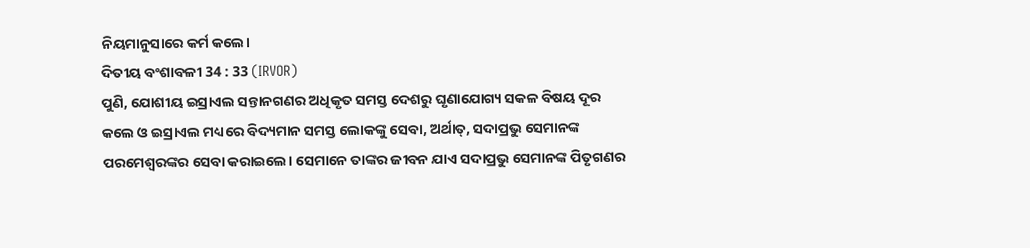ନିୟମାନୁସାରେ କର୍ମ କଲେ।
ଦିତୀୟ ବଂଶାବଳୀ 34 : 33 (IRVOR)
ପୁଣି, ଯୋଶୀୟ ଇସ୍ରାଏଲ ସନ୍ତାନଗଣର ଅଧିକୃତ ସମସ୍ତ ଦେଶରୁ ଘୃଣାଯୋଗ୍ୟ ସକଳ ବିଷୟ ଦୂର କଲେ ଓ ଇସ୍ରାଏଲ ମଧ୍ୟରେ ବିଦ୍ୟମାନ ସମସ୍ତ ଲୋକଙ୍କୁ ସେବା, ଅର୍ଥାତ୍‍, ସଦାପ୍ରଭୁ ସେମାନଙ୍କ ପରମେଶ୍ୱରଙ୍କର ସେବା କରାଇଲେ। ସେମାନେ ତାଙ୍କର ଜୀବନ ଯାଏ ସଦାପ୍ରଭୁ ସେମାନଙ୍କ ପିତୃଗଣର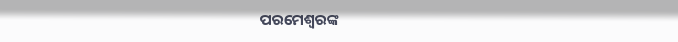ପରମେଶ୍ୱରଙ୍କ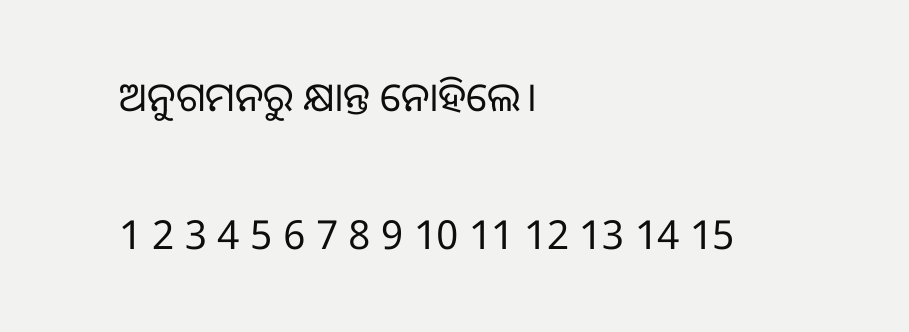ଅନୁଗମନରୁ କ୍ଷାନ୍ତ ନୋହିଲେ।

1 2 3 4 5 6 7 8 9 10 11 12 13 14 15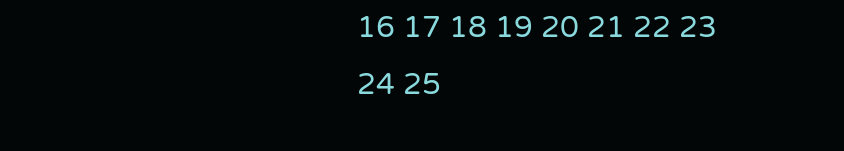16 17 18 19 20 21 22 23 24 25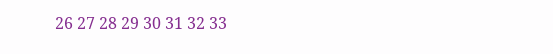26 27 28 29 30 31 32 33